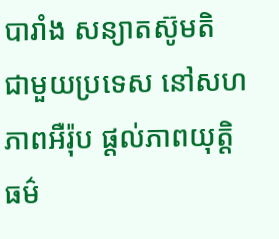បារាំង សន្យាតស៊ូមតិ ជាមួយប្រទេស នៅសហភាពអឺរ៉ុប ផ្តល់ភាពយុត្តិធម៌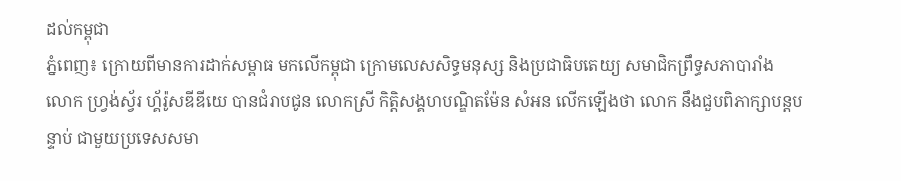ដល់កម្ពុជា
ភ្នំពេញ៖ ក្រោយពីមានការដាក់សម្ពាធ មកលើកម្ពុជា ក្រោមលេសសិទ្ធមនុស្ស និងប្រជាធិបតេយ្យ សមាជិកព្រឹទ្ធសភាបារាំង លោក ហ្វ្រង់ស្វ័រ ហ្គ័រ៉ូសឌីឌីយេ បានជំរាបជូន លោកស្រី កិត្តិសង្គហបណ្ឌិតម៉ែន សំអន លើកឡើងថា លោក នឹងជួបពិភាក្សាបន្តបន្ទាប់ ជាមួយប្រទេសសមា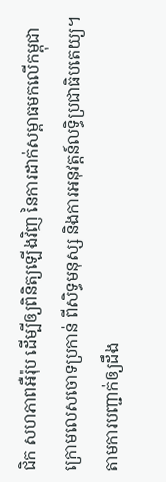ជិក សហភាពអឺរ៉ុប ដើម្បីឲ្យពិនិត្យឡើងវិញ នៃការដាក់សម្ពាធមកលើកម្ពុជា ក្រោមលេសចោទប្រកាន់ ពីសិទ្ធមនុស្ស និងការអនុវត្តន៍លទ្ធិប្រជាធិបតេយ្យ។
តាមការបញ្ជាក់ឲ្យដឹង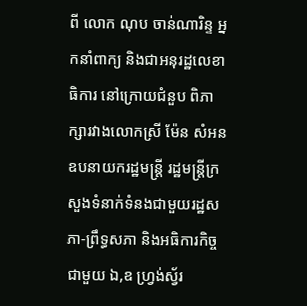ពី លោក ណុប ចាន់ណារិន្ទ អ្នកនាំពាក្យ និងជាអនុរដ្ឋលេខាធិការ នៅក្រោយជំនួប ពិភាក្សារវាងលោកស្រី ម៉ែន សំអន ឧបនាយករដ្ឋមន្ត្រី រដ្ឋមន្ត្រីក្រសួងទំនាក់ទំនងជាមួយរដ្ឋសភា-ព្រឹទ្ធសភា និងអធិការកិច្ច ជាមួយ ឯ,ឧ ហ្វ្រង់ស្វ័រ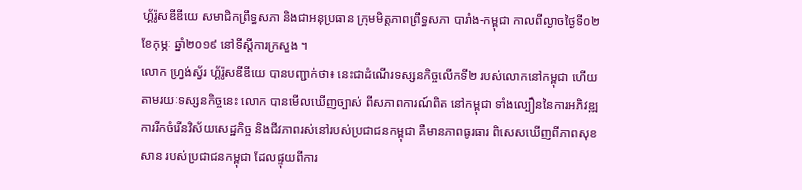ហ្គ័រ៉ូសឌីឌីយេ សមាជិកព្រឹទ្ធសភា និងជាអនុប្រធាន ក្រុមមិត្តភាពព្រឹទ្ធសភា បារាំង-កម្ពុជា កាលពីល្ងាចថ្ងៃទី០២ ខែកុម្ភៈ ឆ្នាំ២០១៩ នៅទីស្តីការក្រសួង ។
លោក ហ្វ្រង់ស្វ័រ ហ្គ័រ៉ូសឌីឌីយេ បានបញ្ជាក់ថា៖ នេះជាដំណើរទស្សនកិច្ចលើកទី២ របស់លោកនៅកម្ពុជា ហើយតាមរយៈទស្សនកិច្ចនេះ លោក បានមើលឃើញច្បាស់ ពីសភាពការណ៍ពិត នៅកម្ពុជា ទាំងល្បឿននៃការអភិវឌ្ឍ ការរីកចំរើនវិស័យសេដ្ឋកិច្ច និងជីវភាពរស់នៅរបស់ប្រជាជនកម្ពុជា គឺមានភាពធូរធារ ពិសេសឃើញពីភាពសុខសាន របស់ប្រជាជនកម្ពុជា ដែលផ្ទុយពីការ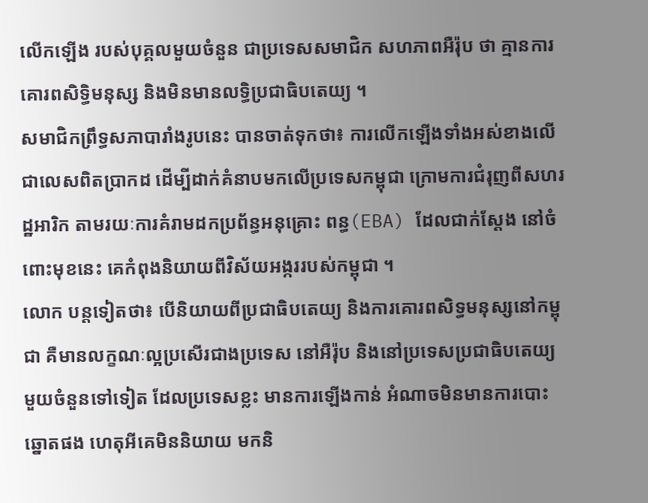លើកឡើង របស់បុគ្គលមួយចំនួន ជាប្រទេសសមាជិក សហភាពអឺរ៉ុប ថា គ្មានការគោរពសិទ្ធិមនុស្ស និងមិនមានលទ្ធិប្រជាធិបតេយ្យ ។
សមាជិកព្រឹទ្ធសភាបារាំងរូបនេះ បានចាត់ទុកថា៖ ការលើកឡើងទាំងអស់ខាងលើ ជាលេសពិតប្រាកដ ដើម្បីដាក់គំនាបមកលើប្រទេសកម្ពុជា ក្រោមការជំរុញពីសហរដ្ឋអារិក តាមរយៈការគំរាមដកប្រព័ន្ធអនុគ្រោះ ពន្ធ(EBA) ដែលជាក់ស្តែង នៅចំពោះមុខនេះ គេកំពុងនិយាយពីវិស័យអង្កររបស់កម្ពុជា ។
លោក បន្តទៀតថា៖ បើនិយាយពីប្រជាធិបតេយ្យ និងការគោរពសិទ្ធមនុស្សនៅកម្ពុជា គឺមានលក្ខណៈល្អប្រសើរជាងប្រទេស នៅអឺរ៉ុប និងនៅប្រទេសប្រជាធិបតេយ្យ មួយចំនួនទៅទៀត ដែលប្រទេសខ្លះ មានការឡើងកាន់ អំណាចមិនមានការបោះឆ្នោតផង ហេតុអីគេមិននិយាយ មកនិ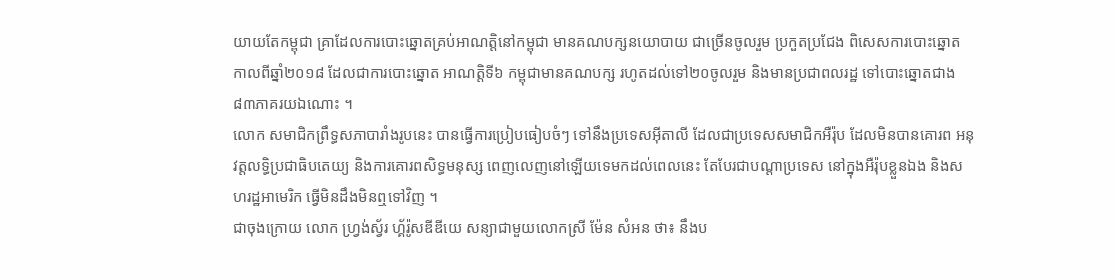យាយតែកម្ពុជា គ្រាដែលការបោះឆ្នោតគ្រប់អាណត្តិនៅកម្ពុជា មានគណបក្សនយោបាយ ជាច្រើនចូលរួម ប្រកួតប្រជែង ពិសេសការបោះឆ្នោត កាលពីឆ្នាំ២០១៨ ដែលជាការបោះឆ្នោត អាណត្តិទី៦ កម្ពុជាមានគណបក្ស រហូតដល់ទៅ២០ចូលរួម និងមានប្រជាពលរដ្ឋ ទៅបោះឆ្នោតជាង ៨៣ភាគរយឯណោះ ។
លោក សមាជិកព្រឹទ្ធសភាបារាំងរូបនេះ បានធ្វើការប្រៀបធៀបចំៗ ទៅនឹងប្រទេសអ៊ីតាលី ដែលជាប្រទេសសមាជិកអឺរ៉ុប ដែលមិនបានគោរព អនុវត្តលទ្ធិប្រជាធិបតេយ្យ និងការគោរពសិទ្ធមនុស្ស ពេញលេញនៅឡើយទេមកដល់ពេលនេះ តែបែរជាបណ្តាប្រទេស នៅក្នុងអឺរ៉ុបខ្លួនឯង និងសហរដ្ឋអាមេរិក ធ្វើមិនដឹងមិនឮទៅវិញ ។
ជាចុងក្រោយ លោក ហ្វ្រង់ស្វ័រ ហ្គ័រ៉ូសឌីឌីយេ សន្យាជាមួយលោកស្រី ម៉ែន សំអន ថា៖ នឹងប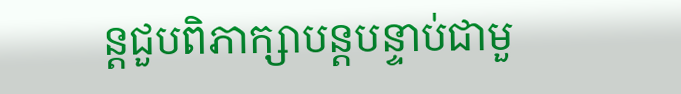ន្តជួបពិភាក្សាបន្តបន្ទាប់ជាមួ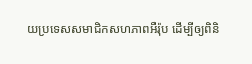យប្រទេសសមាជិកសហភាពអឺរ៉ុប ដើម្បីឲ្យពិនិ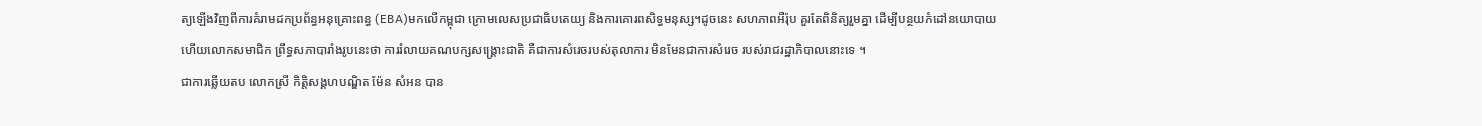ត្យឡើងវិញពីការគំរាមដកប្រព័ន្ធអនុគ្រោះពន្ធ (EBA)មកលើកម្ពុជា ក្រោមលេសប្រជាធិបតេយ្យ និងការគោរពសិទ្ធមនុស្ស។ដូចនេះ សហភាពអឺរ៉ុប គួរតែពិនិត្យរួមគ្នា ដើម្បីបន្ថយកំដៅនយោបាយ ហើយលោកសមាជិក ព្រឹទ្ធសភាបារាំងរូបនេះថា ការរំលាយគណបក្សសង្គ្រោះជាតិ គឺជាការសំរេចរបស់តុលាការ មិនមែនជាការសំរេច របស់រាជរដ្ឋាភិបាលនោះទេ ។
ជាការឆ្លើយតប លោកស្រី កិត្តិសង្គហបណ្ឌិត ម៉ែន សំអន បាន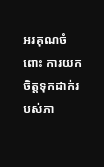អរគុណចំពោះ ការយកចិត្តទុកដាក់របស់ភា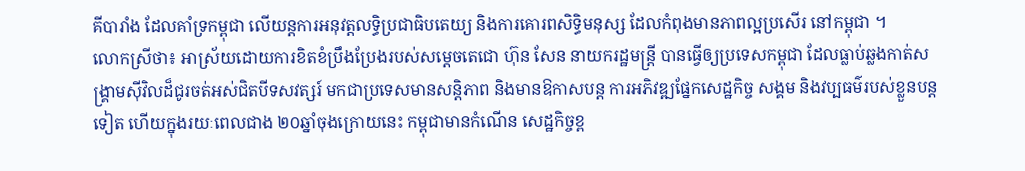គីបារាំង ដែលគាំទ្រកម្ពុជា លើយន្តការអនុវត្តលទ្ធិប្រជាធិបតេយ្យ និងការគោរពសិទ្ធិមនុស្ស ដែលកំពុងមានភាពល្អប្រសើរ នៅកម្ពុជា ។
លោកស្រីថា៖ អាស្រ័យដោយការខិតខំប្រឹងប្រែងរបស់សម្តេចតេជោ ហ៊ុន សែន នាយករដ្ឋមន្ត្រី បានធ្វើឲ្យប្រទេសកម្ពុជា ដែលធ្លាប់ឆ្លងកាត់សង្គ្រាមស៊ីវិលដ៏ជូរចត់អស់ជិតបីទសវត្សរ៍ មកជាប្រទេសមានសន្តិភាព និងមានឱកាសបន្ត ការអភិវឌ្ឍផ្នែកសេដ្ឋកិច្ច សង្គម និងវប្បធម៌របស់ខ្លួនបន្តទៀត ហើយក្នុងរយៈពេលជាង ២០ឆ្នាំចុងក្រោយនេះ កម្ពុជាមានកំណើន សេដ្ឋកិច្ចខ្ព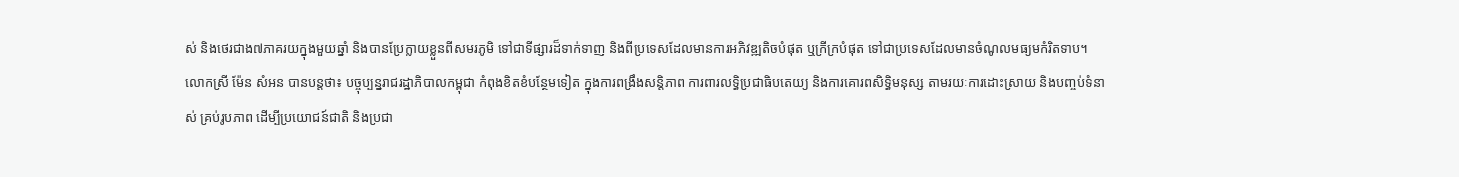ស់ និងថេរជាង៧ភាគរយក្នុងមួយឆ្នាំ និងបានប្រែក្លាយខ្លួនពីសមរភូមិ ទៅជាទីផ្សារដ៏ទាក់ទាញ និងពីប្រទេសដែលមានការអភិវឌ្ឍតិចបំផុត ឬក្រីក្របំផុត ទៅជាប្រទេសដែលមានចំណូលមធ្យមកំរិតទាប។
លោកស្រី ម៉ែន សំអន បានបន្តថា៖ បច្ចុប្បន្នរាជរដ្ឋាភិបាលកម្ពុជា កំពុងខិតខំបន្ថែមទៀត ក្នុងការពង្រឹងសន្តិភាព ការពារលទ្ធិប្រជាធិបតេយ្យ និងការគោរពសិទ្ធិមនុស្ស តាមរយៈការដោះស្រាយ និងបញ្ចប់ទំនាស់ គ្រប់រូបភាព ដើម្បីប្រយោជន៍ជាតិ និងប្រជា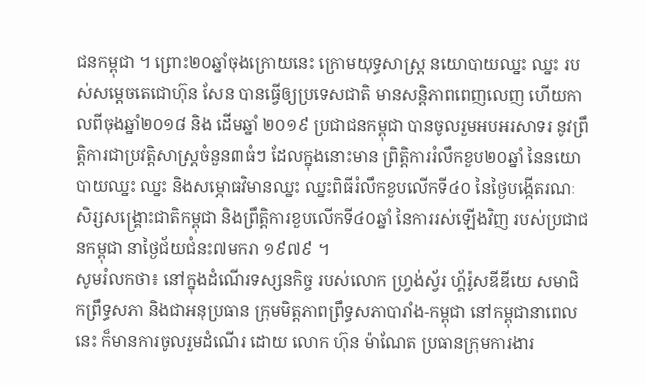ជនកម្ពុជា ។ ព្រោះ២០ឆ្នាំចុងក្រោយនេះ ក្រោមយុទ្ធសាស្ត្រ នយោបាយឈ្នះ ឈ្នះ របស់សម្តេចតេជោហ៊ុន សែន បានធ្វើឲ្យប្រទេសជាតិ មានសន្តិភាពពេញលេញ ហើយកាលពីចុងឆ្នាំ២០១៨ និង ដើមឆ្នាំ ២០១៩ ប្រជាជនកម្ពុជា បានចូលរួមអបអរសាទរ នូវព្រឹត្តិការជាប្រវត្តិសាស្ត្រចំនួន៣ធំៗ ដែលក្នុងនោះមាន ព្រិត្តិការរំលឹកខួប២០ឆ្នាំ នៃនយោបាយឈ្នះ ឈ្នះ និងសម្ភោធវិមានឈ្នះ ឈ្នះពិធីរំលឹកខួបលើកទី៤០ នៃថ្ងៃបង្កើតរណៈសិរ្សសង្គ្រោះជាតិកម្ពុជា និងព្រឹត្តិការខួបលើកទី៤០ឆ្នាំ នៃការរស់ឡើងវិញ របស់ប្រជាជនកម្ពុជា នាថ្ងៃជ័យជំនះ៧មករា ១៩៧៩ ។
សូមរំលកថា៖ នៅក្នុងដំណើរទស្សនកិច្ច របស់លោក ហ្វ្រង់ស្វ័រ ហ្គ័រ៉ូសឌីឌីយេ សមាជិកព្រឹទ្ធសភា និងជាអនុប្រធាន ក្រុមមិត្តភាពព្រឹទ្ធសភាបារាំង-កម្ពុជា នៅកម្ពុជានាពេលនេះ ក៏មានការចូលរួមដំណើរ ដោយ លោក ហ៊ុន ម៉ាណែត ប្រធានក្រុមការងារ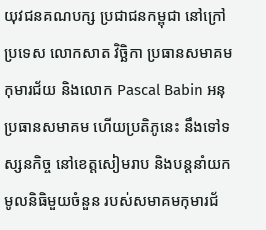យុវជនគណបក្ស ប្រជាជនកម្ពុជា នៅក្រៅប្រទេស លោកសាត វិច្ឆិកា ប្រធានសមាគមកុមារជ័យ និងលោក Pascal Babin អនុប្រធានសមាគម ហើយប្រតិភូនេះ នឹងទៅទស្សនកិច្ច នៅខេត្តសៀមរាប និងបន្តនាំយកមូលនិធិមួយចំនួន របស់សមាគមកុមារជ័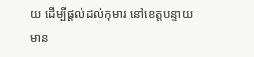យ ដើម្បីផ្តល់ដល់កុមារ នៅខេត្តបន្ទាយមាន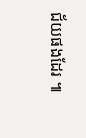ជ័យផងដែរ ៕